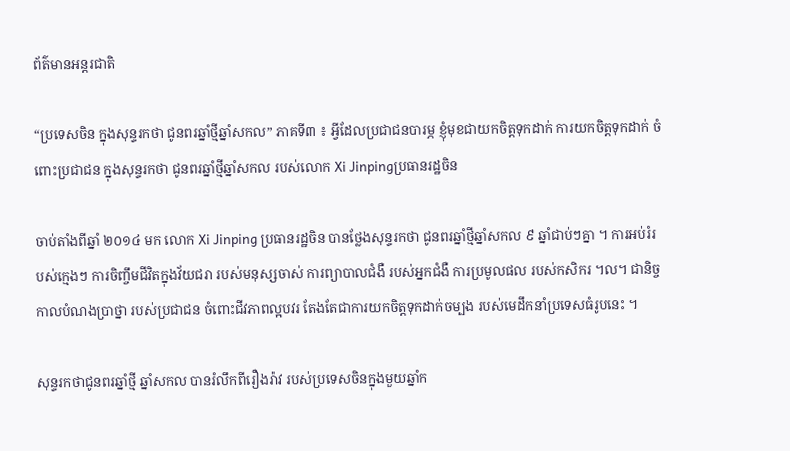ព័ត៌មានអន្តរជាតិ

“ប្រទេសចិន ក្នុងសុន្ទរកថា ជូនពរឆ្នាំថ្មីឆ្នាំសកល” ភាគទី៣ ៖ អ្វីដែលប្រជាជនបារម្ភ ខ្ញុំមុខជាយកចិត្តទុកដាក់ ការយកចិត្តទុកដាក់ ចំពោះប្រជាជន ក្នុងសុន្ទរកថា ជូនពរឆ្នាំថ្មីឆ្នាំសកល របស់លោក Xi Jinpingប្រធានរដ្ឋចិន

ចាប់តាំងពីឆ្នាំ ២០១៤ មក លោក Xi Jinping ប្រធានរដ្ឋចិន បានថ្លែងសុន្ទរកថា ជូនពរឆ្នាំថ្មីឆ្នាំសកល ៩ ឆ្នាំជាប់ៗគ្នា ។ ការអប់រំរបស់ក្មេងៗ ការចិញ្ចឹមជីវិតក្នុងវ័យជរា របស់មនុស្សចាស់ ការព្យាបាលជំងឺ របស់អ្នកជំងឺ ការប្រមូលផល របស់កសិករ ។ល។ ជានិច្ចកាលបំណងប្រាថ្នា របស់ប្រជាជន ចំពោះជីវភាពល្អបវរ តែងតែជាការយកចិត្តទុកដាក់ចម្បង របស់មេដឹកនាំប្រទេសធំរូបនេះ ។

សុន្ទរកថាជូនពរឆ្នាំថ្មី ឆ្នាំសកល បានរំលឹកពីរឿងរ៉ាវ របស់ប្រទេសចិនក្នុងមួយឆ្នាំក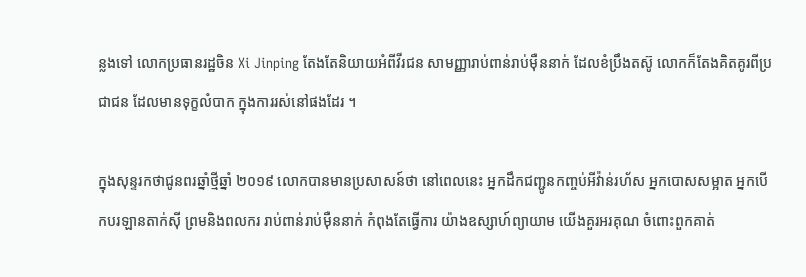ន្លងទៅ លោកប្រធានរដ្ឋចិន Xi Jinping តែងតែនិយាយអំពីវីរជន សាមញ្ញារាប់ពាន់រាប់ម៉ឺននាក់ ដែលខំប្រឹងតស៊ូ លោកក៏តែងគិតគូរពីប្រជាជន ដែលមានទុក្ខលំបាក ក្នុងការរស់នៅផងដែរ ។

ក្នុងសុន្ទរកថាជូនពរឆ្នាំថ្មីឆ្នាំ ២០១៩ លោកបានមានប្រសាសន៍ថា នៅពេលនេះ អ្នកដឹកជញ្ជូនកញ្ចប់អីវ៉ាន់រហ័ស អ្នកបោសសម្អាត អ្នកបើកបរឡានតាក់ស៊ី ព្រមនិងពលករ រាប់ពាន់រាប់ម៉ឺននាក់ កំពុងតែធ្វើការ យ៉ាងឧស្សាហ៍ព្យាយាម យើងគួរអរគុណ ចំពោះពួកគាត់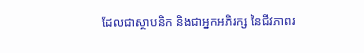ដែលជាស្ថាបនិក និងជាអ្នកអភិរក្ស នៃជីវភាពរ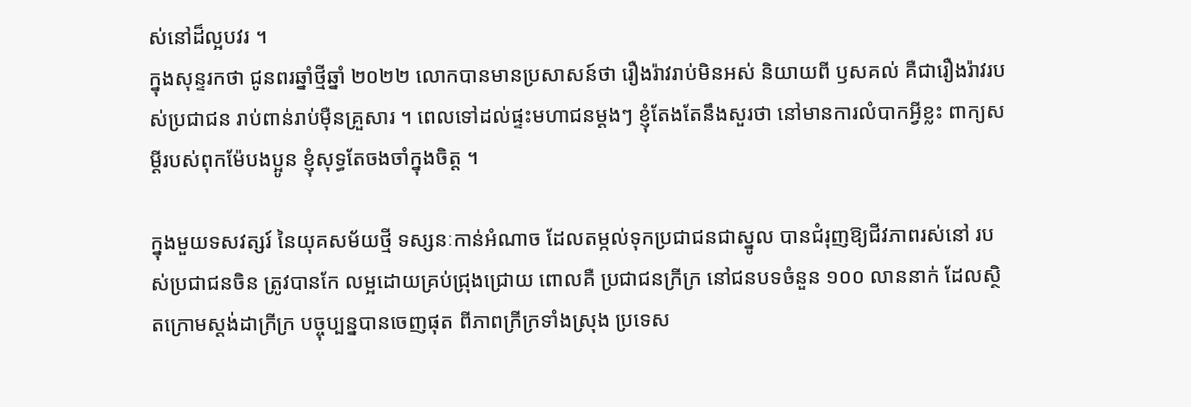ស់នៅដ៏ល្អបវរ ។
ក្នុងសុន្ទរកថា ជូនពរឆ្នាំថ្មីឆ្នាំ ២០២២ លោកបានមានប្រសាសន៍ថា រឿងរ៉ាវរាប់មិនអស់ និយាយពី ឫសគល់ គឺជារឿងរ៉ាវរបស់ប្រជាជន រាប់ពាន់រាប់ម៉ឺនគួ្រសារ ។ ពេលទៅដល់ផ្ទះមហាជនម្តងៗ ខ្ញុំតែងតែនឹងសួរថា នៅមានការលំបាកអ្វីខ្លះ ពាក្យសម្តីរបស់ពុកម៉ែបងប្អូន ខ្ញុំសុទ្ធតែចងចាំក្នុងចិត្ត ។

ក្នុងមួយទសវត្សរ៍ នៃយុគសម័យថ្មី ទស្សនៈកាន់អំណាច ដែលតម្កល់ទុកប្រជាជនជាស្នូល បានជំរុញឱ្យជីវភាពរស់នៅ របស់ប្រជាជនចិន ត្រូវបានកែ លម្អដោយគ្រប់ជ្រុងជ្រោយ ពោលគឺ ប្រជាជនក្រីក្រ នៅជនបទចំនួន ១០០ លាននាក់ ដែលស្ថិតក្រោមស្តង់ដាក្រីក្រ បច្ចុប្បន្នបានចេញផុត ពីភាពក្រីក្រទាំងស្រុង ប្រទេស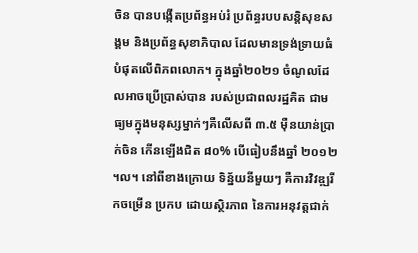ចិន បានបង្កើតប្រព័ន្ធអប់រំ ប្រព័ន្ធរបបសន្តិសុខសង្គម និងប្រព័ន្ធសុខាភិបាល ដែលមានទ្រង់ទ្រាយធំបំផុតលើពិភពលោក។ ក្នុងឆ្នាំ២០២១ ចំណូលដែលអាចប្រើប្រាស់បាន របស់ប្រជាពលរដ្ឋគិត ជាមធ្យមក្នុងមនុស្សម្នាក់ៗគឺលើសពី ៣.៥ ម៉ឺនយាន់ប្រាក់ចិន កើនឡើងជិត ៨០% បើធៀបនឹងឆ្នាំ ២០១២ ។ល។ នៅពីខាងក្រោយ ទិន្ន័យនីមួយៗ គឺការវិវឌ្ឍរីកចម្រើន ប្រកប ដោយស្ថិរភាព នៃការអនុវត្តជាក់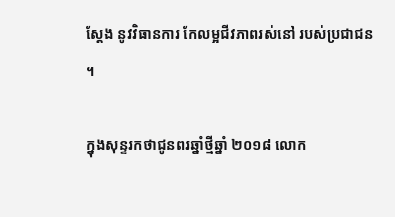ស្តែង នូវវិធានការ កែលម្អជីវភាពរស់នៅ របស់ប្រជាជន ។

ក្នុងសុន្ទរកថាជូនពរឆ្នាំថ្មីឆ្នាំ ២០១៨ លោក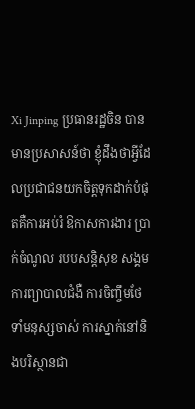Xi Jinping ប្រធានរដ្ឋចិន បានមានប្រសាសន៍ថា ខ្ញុំដឹងថាអ្វីដែលប្រជាជនយកចិត្តទុកដាក់បំផុតគឺការអប់រំ ឱកាសការងារ ប្រាក់ចំណូល របបសន្តិសុខ សង្គម ការព្យាបាលជំងឺ ការចិញ្ចឹមថែទាំមនុស្សចាស់ ការស្នាក់នៅនិងបរិស្ថានជា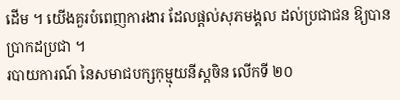ដើម ។ យើងគួរបំពេញការងារ ដែលផ្តល់សុភមង្គល ដល់ប្រជាជន ឱ្យបានប្រាកដប្រជា ។
របាយការណ៍ នៃសមាជបក្សកុម្មុយនីស្តចិន លើកទី ២០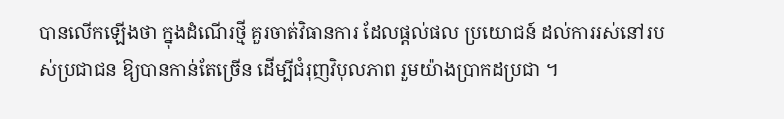បានលើកឡើងថា ក្នុងដំណើរថ្មី គួរចាត់វិធានការ ដែលផ្តល់ផល ប្រយោជន៍ ដល់ការរស់នៅរបស់ប្រជាជន ឱ្យបានកាន់តែច្រើន ដើម្បីជំរុញវិបុលភាព រួមយ៉ាងប្រាកដប្រជា ។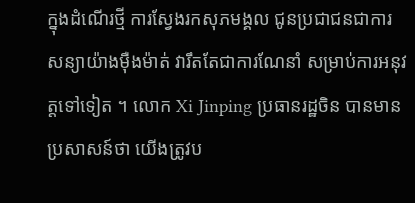ក្នុងដំណើរថ្មី ការស្វែងរកសុភមង្គល ជូនប្រជាជនជាការសន្យាយ៉ាងម៉ឺងម៉ាត់ វារឹតតែជាការណែនាំ សម្រាប់ការអនុវត្តទៅទៀត ។ លោក Xi Jinping ប្រធានរដ្ឋចិន បានមានប្រសាសន៍ថា យើងត្រូវប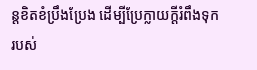ន្តខិតខំប្រឹងប្រែង ដើម្បីប្រែក្លាយក្តីរំពឹងទុក របស់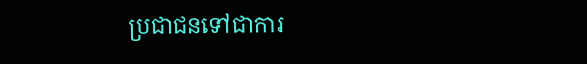ប្រជាជនទៅជាការ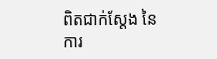ពិតជាក់ស្តែង នៃការ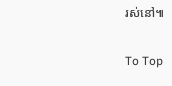រស់នៅ៕

To Top